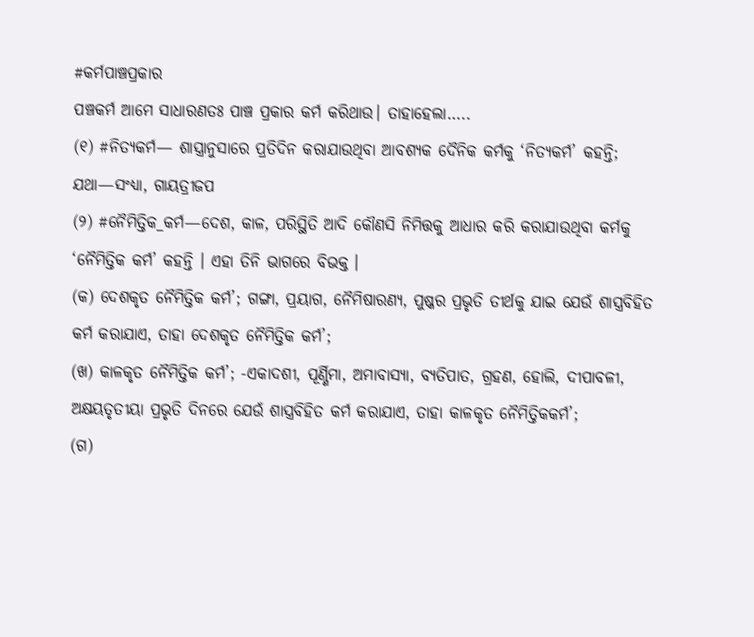#କର୍ମପାଞ୍ଚପ୍ରକାର
ପଞ୍ଚକର୍ମ ଆମେ ସାଧାରଣତଃ ପାଞ୍ଚ ପ୍ରକାର କର୍ମ କରିଥାଉ। ତାହାହେଲା…..
(୧) #ନିତ୍ୟକର୍ମ— ଶାସ୍ତ୍ରାନୁସାରେ ପ୍ରତିଦିନ କରାଯାଉଥିବା ଆବଶ୍ୟକ ଦୈନିକ କର୍ମକୁ ‘ନିତ୍ୟକର୍ମ’ କହନ୍ତି; ଯଥା—ସଂଧ୍ୟା, ଗାୟତ୍ରୀଜପ
(୨) #ନୈମିତ୍ତିକ_କର୍ମ—ଦେଶ, କାଳ, ପରିସ୍ଥିତି ଆଦି କୌଣସି ନିମିତ୍ତକୁ ଆଧାର କରି କରାଯାଉଥିବା କର୍ମକୁ ‘ନୈମିତ୍ତିକ କର୍ମ’ କହନ୍ତି । ଏହା ତିନି ଭାଗରେ ବିଭକ୍ତ ।
(କ) ଦେଶକୃତ ନୈମିତ୍ତିକ କର୍ମ’; ଗଙ୍ଗା, ପ୍ରୟାଗ, ନୈମିଷାରଣ୍ୟ, ପୁଷ୍କର ପ୍ରଭୃତି ତୀର୍ଥକୁ ଯାଇ ଯେଉଁ ଶାସ୍ତ୍ରବିହିତ କର୍ମ କରାଯାଏ, ତାହା ଦେଶକୃତ ନୈମିତ୍ତିକ କର୍ମ’;
(ଖ) କାଳକୃତ ନୈମିତ୍ତିକ କର୍ମ’; -ଏକାଦଶୀ, ପୂର୍ଣ୍ଣିମା, ଅମାବାସ୍ୟା, ବ୍ୟତିପାତ, ଗ୍ରହଣ, ହୋଲି, ଦୀପାବଳୀ, ଅକ୍ଷୟତୃତୀୟା ପ୍ରଭୃତି ଦିନରେ ଯେଉଁ ଶାସ୍ତ୍ରବିହିତ କର୍ମ କରାଯାଏ, ତାହା କାଳକୃତ ନୈମିତ୍ତିକକର୍ମ’;
(ଗ)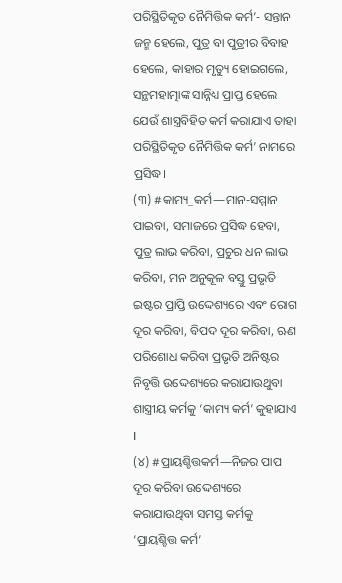ପରିସ୍ଥିତିକୃତ ନୈମିତ୍ତିକ କର୍ମ’- ସନ୍ତାନ ଜନ୍ମ ହେଲେ, ପୁତ୍ର ବା ପୁତ୍ରୀର ବିବାହ ହେଲେ, କାହାର ମୃତ୍ୟୁ ହୋଇଗଲେ, ସନ୍ଥମହାତ୍ମାଙ୍କ ସାନ୍ନିଧ୍ୟ ପ୍ରାପ୍ତ ହେଲେ ଯେଉଁ ଶାସ୍ତ୍ରବିହିତ କର୍ମ କରାଯାଏ ତାହା ପରିସ୍ଥିତିକୃତ ନୈମିତ୍ତିକ କର୍ମ’ ନାମରେ ପ୍ରସିଦ୍ଧ।
(୩) #କାମ୍ୟ_କର୍ମ—ମାନ-ସମ୍ମାନ ପାଇବା, ସମାଜରେ ପ୍ରସିଦ୍ଧ ହେବା, ପୁତ୍ର ଲାଭ କରିବା, ପ୍ରଚୁର ଧନ ଲାଭ କରିବା, ମନ ଅନୁକୂଳ ବସ୍ତୁ ପ୍ରଭୃତି ଇଷ୍ଟର ପ୍ରାପ୍ତି ଉଦ୍ଦେଶ୍ୟରେ ଏବଂ ରୋଗ ଦୂର କରିବା, ବିପଦ ଦୂର କରିବା, ଋଣ ପରିଶୋଧ କରିବା ପ୍ରଭୃତି ଅନିଷ୍ଟର ନିବୃତ୍ତି ଉଦ୍ଦେଶ୍ୟରେ କରାଯାଉଥୁବା ଶାସ୍ତ୍ରୀୟ କର୍ମକୁ ‘କାମ୍ୟ କର୍ମ’ କୁହାଯାଏ I
(୪) #ପ୍ରାୟଶ୍ଚିତ୍ତକର୍ମ—ନିଜର ପାପ ଦୂର କରିବା ଉଦ୍ଦେଶ୍ୟରେ କରାଯାଉଥିବା ସମସ୍ତ କର୍ମକୁ ‘ପ୍ରାୟଶ୍ଚିତ୍ତ କର୍ମ’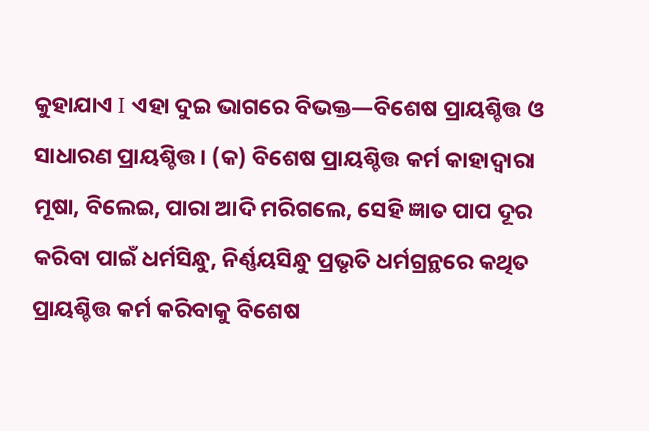କୁହାଯାଏ I ଏହା ଦୁଇ ଭାଗରେ ବିଭକ୍ତ—ବିଶେଷ ପ୍ରାୟଶ୍ଚିତ୍ତ ଓ ସାଧାରଣ ପ୍ରାୟଶ୍ଚିତ୍ତ। (କ) ବିଶେଷ ପ୍ରାୟଶ୍ଚିତ୍ତ କର୍ମ କାହାଦ୍ବାରା ମୂଷା, ବିଲେଇ, ପାରା ଆଦି ମରିଗଲେ, ସେହି ଜ୍ଞାତ ପାପ ଦୂର କରିବା ପାଇଁ ଧର୍ମସିନ୍ଧୁ, ନିର୍ଣ୍ଣୟସିନ୍ଧୁ ପ୍ରଭୃତି ଧର୍ମଗ୍ରନ୍ଥରେ କଥିତ ପ୍ରାୟଶ୍ଚିତ୍ତ କର୍ମ କରିବାକୁ ବିଶେଷ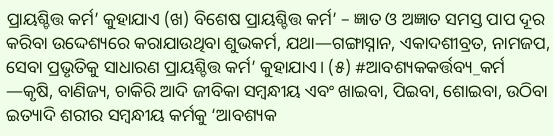ପ୍ରାୟଶ୍ଚିତ୍ତ କର୍ମ’ କୁହାଯାଏ (ଖ) ବିଶେଷ ପ୍ରାୟଶ୍ଚିତ୍ତ କର୍ମ’ – ଜ୍ଞାତ ଓ ଅଜ୍ଞାତ ସମସ୍ତ ପାପ ଦୂର କରିବା ଉଦ୍ଦେଶ୍ୟରେ କରାଯାଉଥିବା ଶୁଭକର୍ମ, ଯଥା—ଗଙ୍ଗାସ୍ନାନ, ଏକାଦଶୀବ୍ରତ, ନାମଜପ, ସେବା ପ୍ରଭୃତିକୁ ସାଧାରଣ ପ୍ରାୟଶ୍ଚିତ୍ତ କର୍ମ’ କୁହାଯାଏ। (୫) #ଆବଶ୍ୟକକର୍ତ୍ତବ୍ୟ_କର୍ମ —କୃଷି, ବାଣିଜ୍ୟ, ଚାକିରି ଆଦି ଜୀବିକା ସମ୍ବନ୍ଧୀୟ ଏବଂ ଖାଇବା, ପିଇବା, ଶୋଇବା, ଉଠିବା ଇତ୍ୟାଦି ଶରୀର ସମ୍ବନ୍ଧୀୟ କର୍ମକୁ ‘ଆବଶ୍ୟକ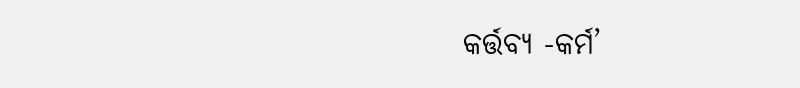କର୍ତ୍ତବ୍ୟ -କର୍ମ’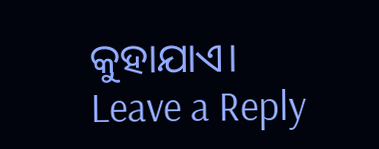କୁହାଯାଏ।
Leave a Reply